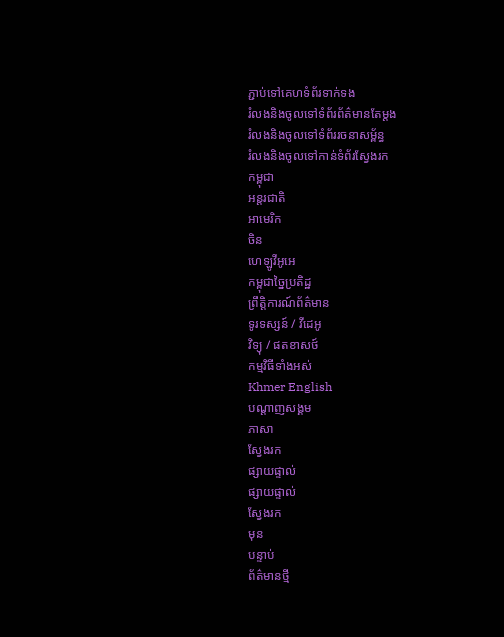ភ្ជាប់ទៅគេហទំព័រទាក់ទង
រំលងនិងចូលទៅទំព័រព័ត៌មានតែម្តង
រំលងនិងចូលទៅទំព័ររចនាសម្ព័ន្ធ
រំលងនិងចូលទៅកាន់ទំព័រស្វែងរក
កម្ពុជា
អន្តរជាតិ
អាមេរិក
ចិន
ហេឡូវីអូអេ
កម្ពុជាច្នៃប្រតិដ្ឋ
ព្រឹត្តិការណ៍ព័ត៌មាន
ទូរទស្សន៍ / វីដេអូ
វិទ្យុ / ផតខាសថ៍
កម្មវិធីទាំងអស់
Khmer English
បណ្តាញសង្គម
ភាសា
ស្វែងរក
ផ្សាយផ្ទាល់
ផ្សាយផ្ទាល់
ស្វែងរក
មុន
បន្ទាប់
ព័ត៌មានថ្មី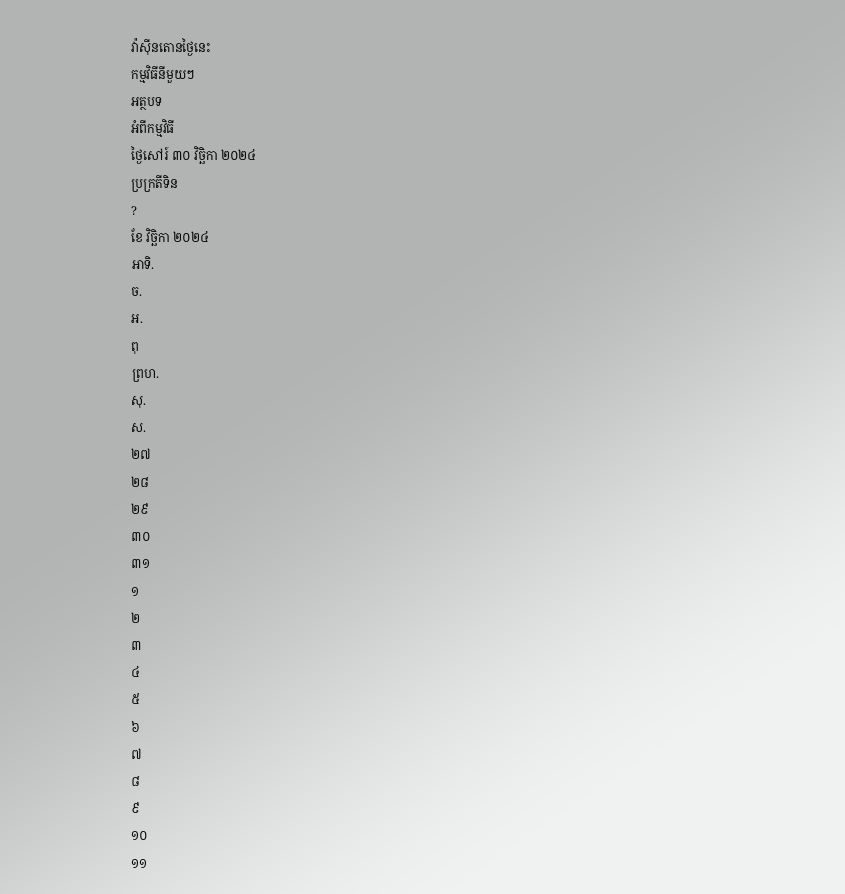វ៉ាស៊ីនតោនថ្ងៃនេះ
កម្មវិធីនីមួយៗ
អត្ថបទ
អំពីកម្មវិធី
ថ្ងៃសៅរ៍ ៣០ វិច្ឆិកា ២០២៤
ប្រក្រតីទិន
?
ខែ វិច្ឆិកា ២០២៤
អាទិ.
ច.
អ.
ពុ
ព្រហ.
សុ.
ស.
២៧
២៨
២៩
៣០
៣១
១
២
៣
៤
៥
៦
៧
៨
៩
១០
១១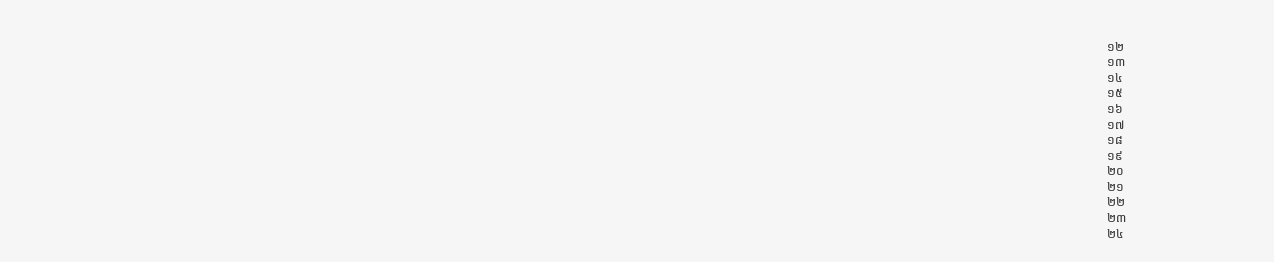១២
១៣
១៤
១៥
១៦
១៧
១៨
១៩
២០
២១
២២
២៣
២៤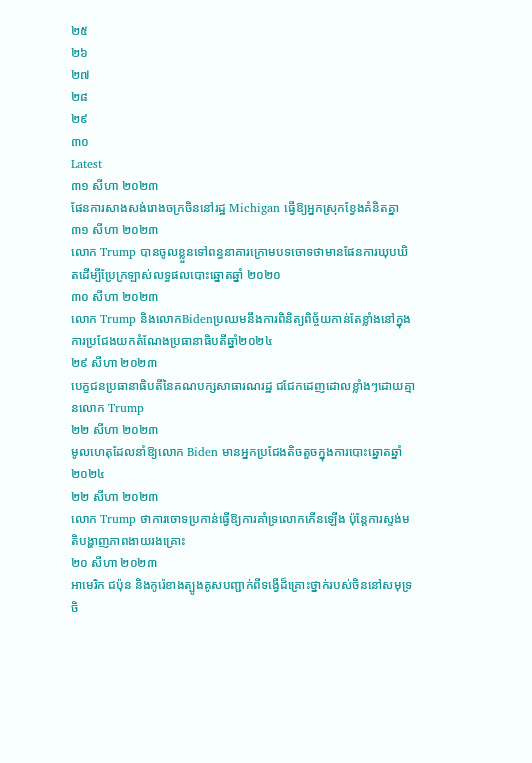២៥
២៦
២៧
២៨
២៩
៣០
Latest
៣១ សីហា ២០២៣
ផែនការសាងសង់រោងចក្រចិននៅរដ្ឋ Michigan ធ្វើឱ្យអ្នកស្រុកខ្វែងគំនិតគ្នា
៣១ សីហា ២០២៣
លោក Trump បានចូលខ្លួនទៅពន្ធនាគារក្រោមបទចោទថាមានផែនការឃុបឃិតដើម្បីប្រែក្រឡាស់លទ្ធផលបោះឆ្នោតឆ្នាំ ២០២០
៣០ សីហា ២០២៣
លោក Trump និងលោកBidenប្រឈមនឹងការពិនិត្យពិច្ច័យកាន់តែខ្លាំងនៅក្នុងការប្រជែងយកតំណែងប្រធានាធិបតីឆ្នាំ២០២៤
២៩ សីហា ២០២៣
បេក្ខជនប្រធានាធិបតីនៃគណបក្សសាធារណរដ្ឋ ជជែកដេញដោលខ្លាំងៗដោយគ្មានលោក Trump
២២ សីហា ២០២៣
មូលហេតុដែលនាំឱ្យលោក Biden មានអ្នកប្រជែងតិចតួចក្នុងការបោះឆ្នោតឆ្នាំ២០២៤
២២ សីហា ២០២៣
លោក Trump ថាការចោទប្រកាន់ធ្វើឱ្យការគាំទ្រលោកកើនឡើង ប៉ុន្តែការស្ទង់មតិបង្ហាញភាពងាយរងគ្រោះ
២០ សីហា ២០២៣
អាមេរិក ជប៉ុន និងកូរ៉េខាងត្បូងគូសបញ្ជាក់ពីទង្វើដ៏គ្រោះថ្នាក់របស់ចិននៅសមុទ្រចិ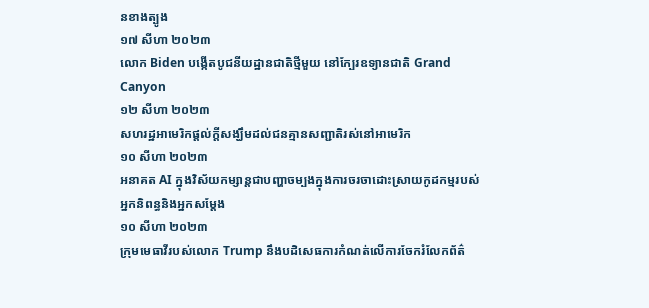នខាងត្បូង
១៧ សីហា ២០២៣
លោក Biden បង្កើតបូជនីយដ្ឋានជាតិថ្មីមួយ នៅក្បែរឧទ្យានជាតិ Grand Canyon
១២ សីហា ២០២៣
សហរដ្ឋអាមេរិកផ្តល់ក្តីសង្ឃឹមដល់ជនគ្មានសញ្ជាតិរស់នៅអាមេរិក
១០ សីហា ២០២៣
អនាគត AI ក្នុងវិស័យកម្សាន្តជាបញ្ហាចម្បងក្នុងការចរចាដោះស្រាយកូដកម្មរបស់អ្នកនិពន្ធនិងអ្នកសម្តែង
១០ សីហា ២០២៣
ក្រុមមេធាវីរបស់លោក Trump នឹងបដិសេធការកំណត់លើការចែករំលែកព័ត៌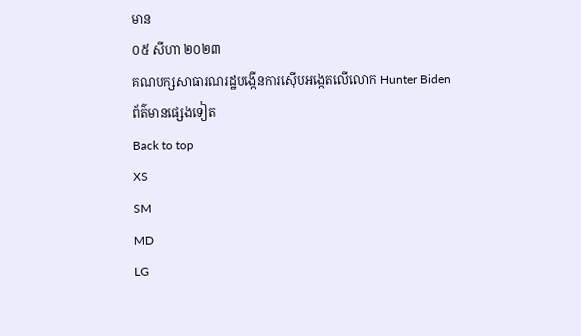មាន
០៥ សីហា ២០២៣
គណបក្សសាធារណរដ្ឋបង្កើនការស៊ើបអង្កេតលើលោក Hunter Biden
ព័ត៌មានផ្សេងទៀត
Back to top
XS
SM
MD
LG